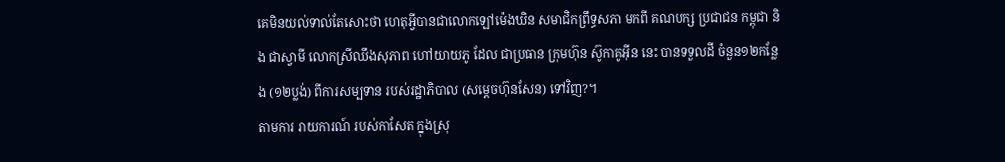គេមិនយល់ទាល់តែសោះថា ហេតុអ្វីបានជាលោកឡៅម៉េងឃិន សមាជិកព្រឹទ្ធសភា មកពី គណបក្ស ប្រជាជន កម្ពុជា និង ជាស្វាមី លោកស្រីឈឹងសុភាព ហៅយាយភូ ដែល ជាប្រធាន ក្រុមហ៊ុន ស៊ូកាគូអ៊ីន នេះ បានទទួលដី ចំនួន១២កន្លែង (១២ប្លង់) ពីការសម្បទាន របស់រដ្ឋាភិបាល (សម្តេចហ៊ុនសែន) ទៅវិញ?។
តាមការ រាយការណ៍ របស់កាសែត ក្នុងស្រុ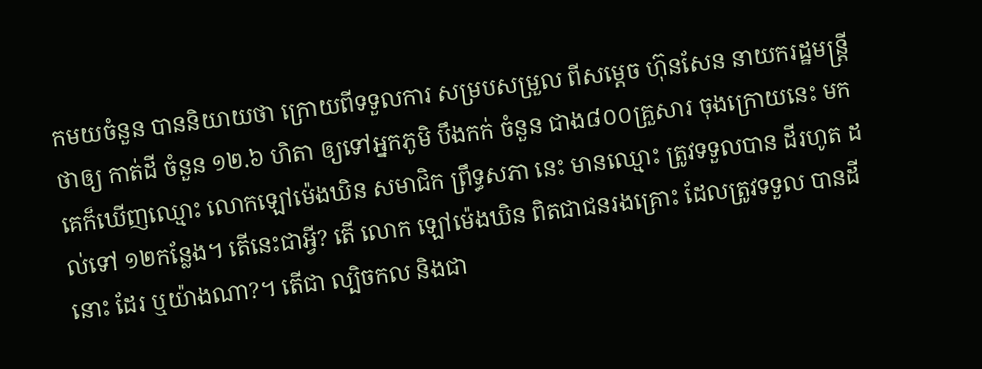កមយចំនួន បាននិយាយថា ក្រោយពីទទួលការ សម្របសម្រួល ពីសម្តេច ហ៊ុនសែន នាយករដ្ឋមន្រ្តី ថាឲ្យ កាត់ដី ចំនួន ១២.៦ ហិតា ឲ្យទៅអ្នកភូមិ បឹងកក់ ចំនួន ជាង៨០០គ្រួសារ ចុងក្រោយនេះ មក គេក៏ឃើញឈ្មោះ លោកឡៅម៉េងឃិន សមាជិក ព្រឹទ្ធសភា នេះ មានឈ្មោះ ត្រូវទទួលបាន ដីរហូត ដល់ទៅ ១២កន្លែង។ តើនេះជាអ្វី? តើ លោក ឡៅម៉េងឃិន ពិតជាជនរងគ្រោះ ដែលត្រូវទទួល បានដីនោះ ដែរ ឬយ៉ាងណា?។ តើជា ល្បិចកល និងជា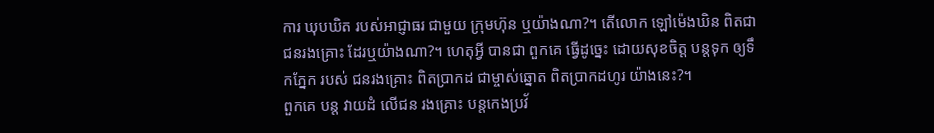ការ ឃុបឃិត របស់អាជ្ញាធរ ជាមួយ ក្រុមហ៊ុន ឬយ៉ាងណា?។ តើលោក ឡៅម៉េងឃិន ពិតជា ជនរងគ្រោះ ដែរឬយ៉ាងណា?។ ហេតុអ្វី បានជា ពួកគេ ធ្វើដូច្នេះ ដោយសុខចិត្ត បន្តទុក ឲ្យទឹកភ្នែក របស់ ជនរងគ្រោះ ពិតប្រាកដ ជាម្ចាស់ឆ្នោត ពិតប្រាកដហូរ យ៉ាងនេះ?។
ពួកគេ បន្ត វាយដំ លើជន រងគ្រោះ បន្តកេងប្រវ័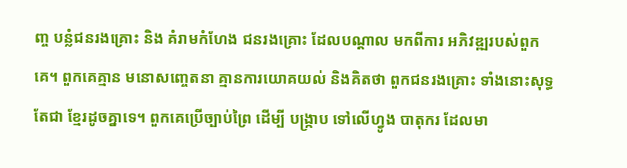ញ្ច បន្លំជនរងគ្រោះ និង គំរាមកំហែង ជនរងគ្រោះ ដែលបណ្តាល មកពីការ អភិវឌ្ឍរបស់ពួកគេ។ ពួកគេគ្មាន មនោសញ្ចេតនា គ្មានការយោគយល់ និងគិតថា ពួកជនរងគ្រោះ ទាំងនោះសុទ្ធតែជា ខ្មែរដូចគ្នាទេ។ ពួកគេប្រើច្បាប់ព្រៃ ដើម្បី បង្រ្កាប ទៅលើហ្វូង បាតុករ ដែលមា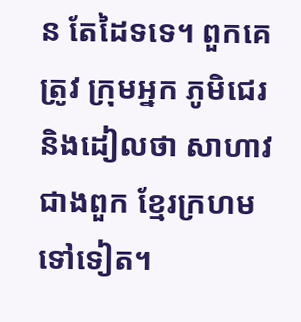ន តែដៃទទេ។ ពួកគេត្រូវ ក្រុមអ្នក ភូមិជេរ និងដៀលថា សាហាវ ជាងពួក ខ្មែរក្រហម ទៅទៀត។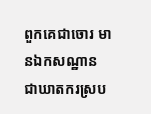ពួកគេជាចោរ មានឯកសណ្ឋាន ជាឃាតករស្រប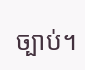ច្បាប់។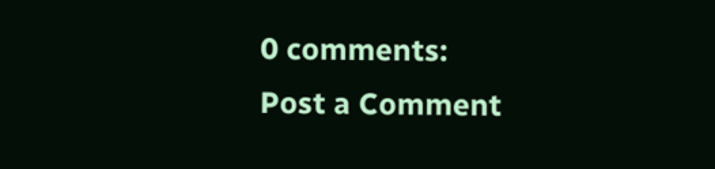0 comments:
Post a Comment